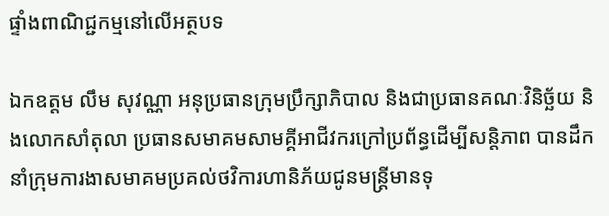ផ្ទាំងពាណិជ្ជកម្មនៅលើអត្ថបទ

ឯកឧត្តម លឹម សុវណ្ណា អនុប្រធានក្រុមប្រឹក្សាភិបាល និងជាប្រធានគណៈវិនិច្ឆ័យ និងលោកសាំតុលា ប្រធានសមាគមសាមគ្គីអាជីវករក្រៅប្រព័ន្ធដើម្បីសន្តិភាព បានដឹកនាំក្រុមការងាសមាគមប្រគល់ថវិការហានិភ័យជូនមន្រ្តីមានទុ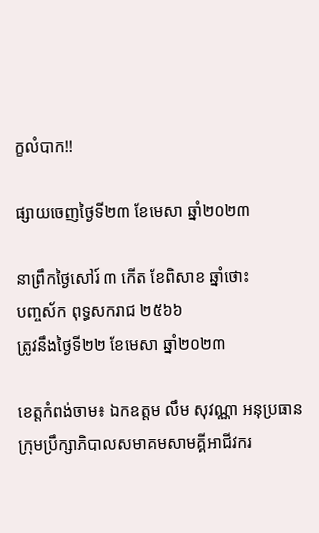ក្ខលំបាក!!

ផ្សាយចេញថ្ងៃទី២៣ ខែមេសា ឆ្នាំ២០២៣

នាព្រឹកថ្ងៃសៅរ៍ ៣ កើត ខែពិសាខ ឆ្នាំថោះ
បញ្ចស័ក ពុទ្ធសករាជ ២៥៦៦
ត្រូវនឹងថ្ងៃទី២២ ខែមេសា ឆ្នាំ២០២៣

ខេត្តកំពង់ចាម៖ ឯកឧត្តម លឹម សុវណ្ណា អនុប្រធានក្រុមប្រឹក្សាភិបាលសមាគមសាមគ្គីអាជីវករ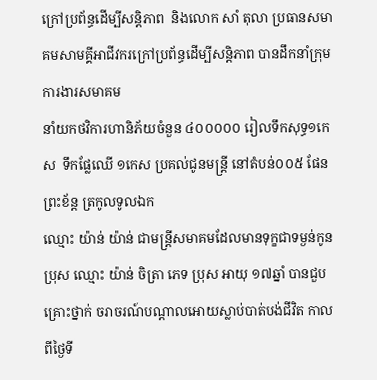ក្រៅប្រព័ន្ធដើម្បីសន្តិភាព  និងលោក សាំ តុលា ប្រធានសមាគមសាមគ្គីអាជីវករក្រៅប្រព័ន្ធដើម្បីសន្តិភាព បានដឹកនាំក្រុមការងារសមាគម
នាំយកថវិការហានិភ័យចំនួន ៤០០០០០ រៀលទឹកសុទ្ធ១កេស  ទឹកផ្លែឈើ ១កេស ប្រគល់ជូនមន្រ្តី នៅតំបន់០០៥ ផែនព្រះខ័ន្ត ត្រកូលទូលឯក
ឈ្មោះ យ៉ាន់ យ៉ាន់ ជាមន្ត្រីសមាគមដែលមានទុក្ខជាទម្ងន់កូនប្រុស ឈ្មោះ យ៉ាន់ ចិត្រា ភេទ ប្រុស អាយុ ១៧ឆ្នាំ បានជួបគ្រោះថ្នាក់ ចរាចរណ៍បណ្តាលអោយស្លាប់បាត់បង់ជីវិត កាលពីថ្ងៃទី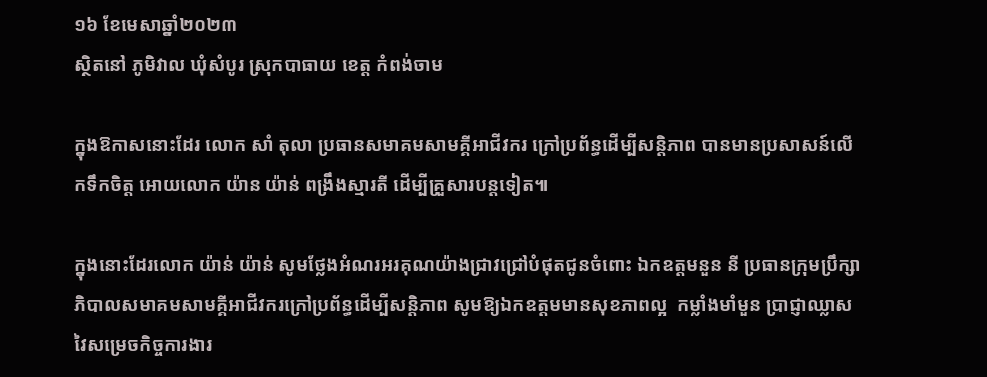១៦ ខែមេសាឆ្នាំ២០២៣
ស្ថិតនៅ ភូមិវាល ឃុំសំបូរ ស្រុកបាធាយ ខេត្ត កំពង់ចាម

ក្នុងឱកាសនោះដែរ លោក សាំ តុលា ប្រធានសមាគមសាមគ្គីអាជីវករ ក្រៅប្រព័ន្ធដើម្បីសន្តិភាព បានមានប្រសាសន៍លើកទឹកចិត្ត អោយលោក យ៉ាន យ៉ាន់ ពង្រឹងស្មារតី ដើម្បីគ្រួសារបន្តទៀត៕

ក្នុងនោះដែរលោក យ៉ាន់ យ៉ាន់ សូមថ្លែងអំណរអរគុណយ៉ាងជ្រាវជ្រៅបំផុតជូនចំពោះ ឯកឧត្តមនួន នី ប្រធានក្រុមប្រឹក្សាភិបាលសមាគមសាមគ្គីអាជីវករក្រៅប្រព័ន្ធដើម្បីសន្តិភាព សូមឱ្យឯកឧត្តមមានសុខភាពល្អ  កម្លាំងមាំមួន ប្រាជ្ញាឈ្លាសវៃសម្រេចកិច្ចការងារ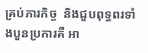គ្រប់ភារកិច្ច  និងជួបពុទ្ធពរទាំងបួនប្រការគឺ អា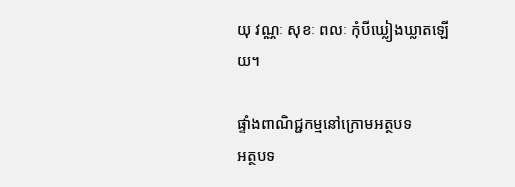យុ វណ្ណៈ សុខៈ ពលៈ កុំបីឃ្លៀងឃ្លាតឡើយ។

ផ្ទាំងពាណិជ្ជកម្មនៅក្រោមអត្ថបទ
អត្ថបទ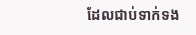ដែលជាប់ទាក់ទង